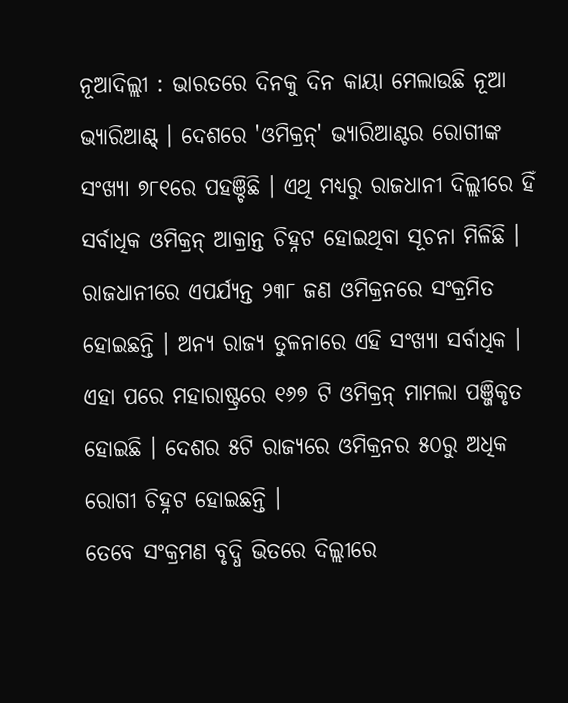ନୂଆଦିଲ୍ଲୀ : ଭାରତରେ ଦିନକୁ ଦିନ କାୟା ମେଲାଉଛି ନୂଆ ଭ୍ୟାରିଆଣ୍ଟ୍ । ଦେଶରେ 'ଓମିକ୍ରନ୍' ଭ୍ୟାରିଆଣ୍ଟର ରୋଗୀଙ୍କ ସଂଖ୍ୟା ୭୮୧ରେ ପହଞ୍ଚିଛି । ଏଥି ମଧ୍ୟରୁ ରାଜଧାନୀ ଦିଲ୍ଲୀରେ ହିଁ ସର୍ବାଧିକ ଓମିକ୍ରନ୍ ଆକ୍ରାନ୍ତ ଚିହ୍ନଟ ହୋଇଥିବା ସୂଚନା ମିଳିଛି । ରାଜଧାନୀରେ ଏପର୍ଯ୍ୟନ୍ତ ୨୩୮ ଜଣ ଓମିକ୍ରନରେ ସଂକ୍ରମିତ ହୋଇଛନ୍ତି । ଅନ୍ୟ ରାଜ୍ୟ ତୁଳନାରେ ଏହି ସଂଖ୍ୟା ସର୍ବାଧିକ । ଏହା ପରେ ମହାରାଷ୍ଟ୍ରରେ ୧୬୭ ଟି ଓମିକ୍ରନ୍ ମାମଲା ପଞ୍ଜିକୃତ ହୋଇଛି । ଦେଶର ୫ଟି ରାଜ୍ୟରେ ଓମିକ୍ରନର ୫୦ରୁ ଅଧିକ ରୋଗୀ ଚିହ୍ନଟ ହୋଇଛନ୍ତି ।
ତେବେ ସଂକ୍ରମଣ ବୃଦ୍ଧି ଭିତରେ ଦିଲ୍ଲୀରେ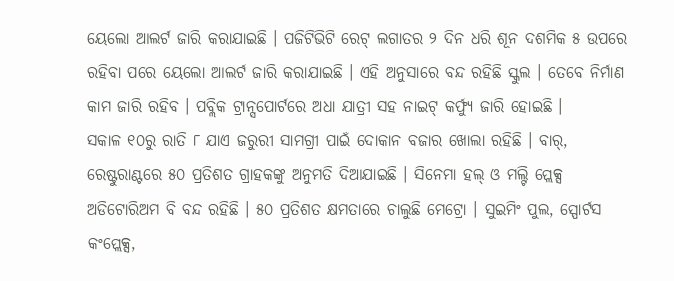ୟେଲୋ ଆଲର୍ଟ ଜାରି କରାଯାଇଛି । ପଜିଟିଭିଟି ରେଟ୍ ଲଗାତର ୨ ଦିନ ଧରି ଶୂନ ଦଶମିକ ୫ ଉପରେ ରହିବା ପରେ ୟେଲୋ ଆଲର୍ଟ ଜାରି କରାଯାଇଛି । ଏହି ଅନୁସାରେ ବନ୍ଦ ରହିଛି ସ୍କୁଲ । ତେବେ ନିର୍ମାଣ କାମ ଜାରି ରହିବ । ପବ୍ଲିକ ଟ୍ରାନ୍ସପୋର୍ଟରେ ଅଧା ଯାତ୍ରୀ ସହ ନାଇଟ୍ କର୍ଫ୍ୟୁ ଜାରି ହୋଇଛି ।
ସକାଳ ୧୦ରୁ ରାତି ୮ ଯାଏ ଜରୁରୀ ସାମଗ୍ରୀ ପାଇଁ ଦୋକାନ ବଜାର ଖୋଲା ରହିଛି । ବାର୍, ରେଷ୍ଟୁରାଣ୍ଟରେ ୫୦ ପ୍ରତିଶତ ଗ୍ରାହକଙ୍କୁ ଅନୁମତି ଦିଆଯାଇଛି । ସିନେମା ହଲ୍ ଓ ମଲ୍ଟି ପ୍ଲେକ୍ସ ଅଡିଟୋରିଅମ ବି ବନ୍ଦ ରହିଛି । ୫୦ ପ୍ରତିଶତ କ୍ଷମତାରେ ଚାଲୁଛି ମେଟ୍ରୋ । ସୁଇମିଂ ପୁଲ, ସ୍ପୋର୍ଟସ କଂପ୍ଲେକ୍ସ,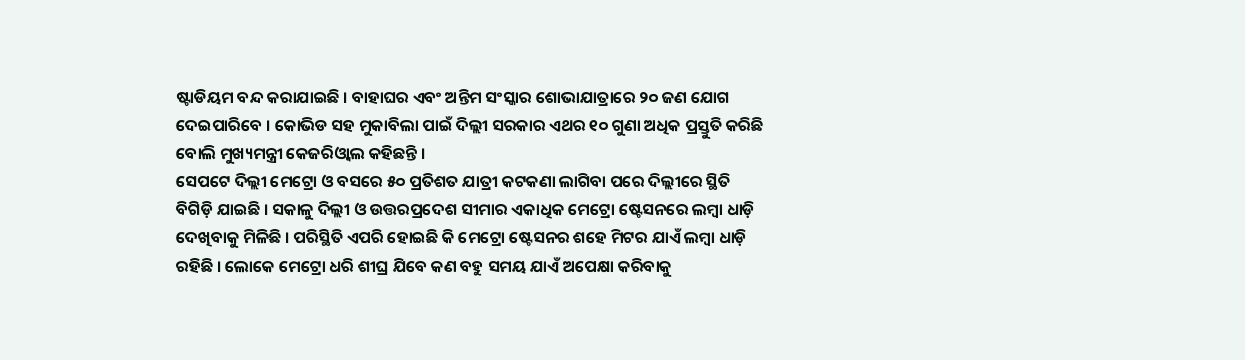ଷ୍ଟାଡିୟମ ବନ୍ଦ କରାଯାଇଛି । ବାହାଘର ଏବଂ ଅନ୍ତିମ ସଂସ୍କାର ଶୋଭାଯାତ୍ରାରେ ୨୦ ଜଣ ଯୋଗ ଦେଇପାରିବେ । କୋଭିଡ ସହ ମୁକାବିଲା ପାଇଁ ଦିଲ୍ଲୀ ସରକାର ଏଥର ୧୦ ଗୁଣା ଅଧିକ ପ୍ରସ୍ତୁତି କରିଛି ବୋଲି ମୁଖ୍ୟମନ୍ତ୍ରୀ କେଜରିଓ୍ୱାଲ କହିଛନ୍ତି ।
ସେପଟେ ଦିଲ୍ଲୀ ମେଟ୍ରୋ ଓ ବସରେ ୫୦ ପ୍ରତିଶତ ଯାତ୍ରୀ କଟକଣା ଲାଗିବା ପରେ ଦିଲ୍ଲୀରେ ସ୍ଥିତି ବିଗିଡ଼ି ଯାଇଛି । ସକାଳୁ ଦିଲ୍ଲୀ ଓ ଉତ୍ତରପ୍ରଦେଶ ସୀମାର ଏକାଧିକ ମେଟ୍ରୋ ଷ୍ଟେସନରେ ଲମ୍ବା ଧାଡ଼ି ଦେଖିବାକୁ ମିଳିଛି । ପରିସ୍ଥିତି ଏପରି ହୋଇଛି କି ମେଟ୍ରୋ ଷ୍ଟେସନର ଶହେ ମିଟର ଯାଏଁ ଲମ୍ବା ଧାଡ଼ି ରହିଛି । ଲୋକେ ମେଟ୍ରୋ ଧରି ଶୀଘ୍ର ଯିବେ କଣ ବହୁ ସମୟ ଯାଏଁ ଅପେକ୍ଷା କରିବାକୁ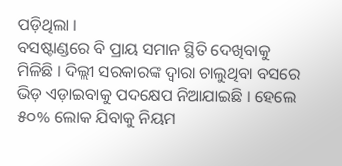ପଡ଼ିଥିଲା ।
ବସଷ୍ଟାଣ୍ଡରେ ବି ପ୍ରାୟ ସମାନ ସ୍ଥିତି ଦେଖିବାକୁ ମିଳିଛି । ଦିଲ୍ଲୀ ସରକାରଙ୍କ ଦ୍ୱାରା ଚାଲୁଥିବା ବସରେ ଭିଡ଼ ଏଡ଼ାଇବାକୁ ପଦକ୍ଷେପ ନିଆଯାଇଛି । ହେଲେ ୫୦% ଲୋକ ଯିବାକୁ ନିୟମ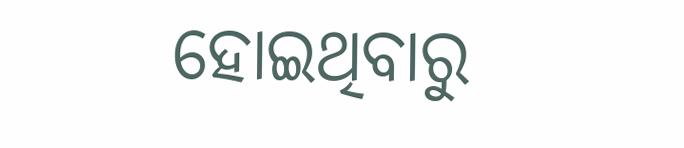ହୋଇଥିବାରୁ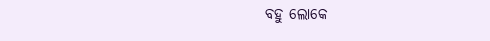ବହୁ ଲୋକେ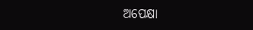ଅପେକ୍ଷା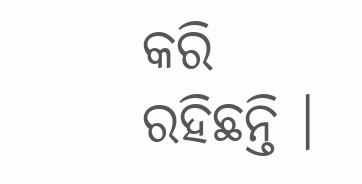କରି ରହିଛନ୍ତି ।